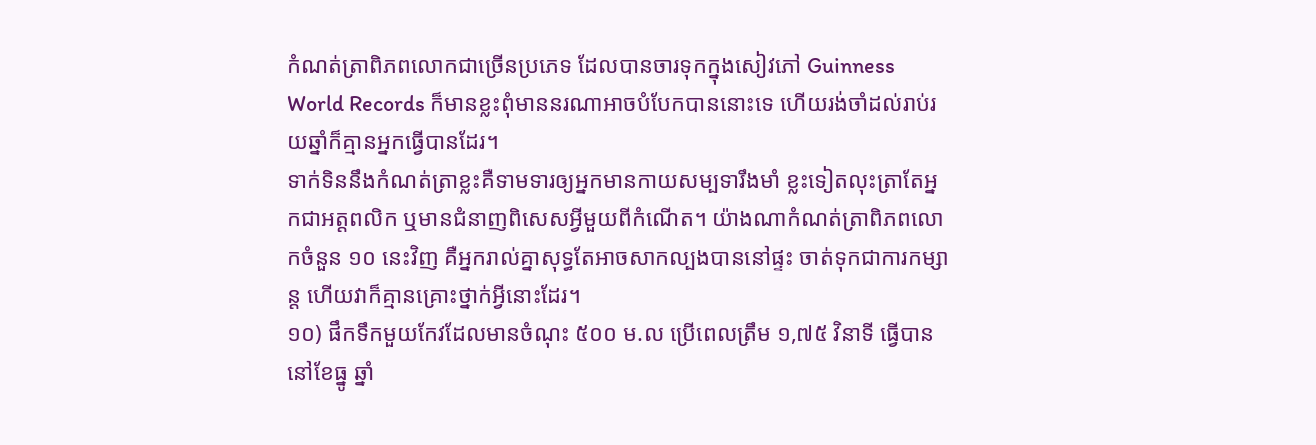កំណត់ត្រាពិភពលោកជាច្រើនប្រភេទ ដែលបានចារទុកក្នុងសៀវភៅ Guinness World Records ក៏មានខ្លះពុំមាននរណាអាចបំបែកបាននោះទេ ហើយរង់ចាំដល់រាប់រយឆ្នាំក៏គ្មានអ្នកធ្វើបានដែរ។
ទាក់ទិននឹងកំណត់ត្រាខ្លះគឺទាមទារឲ្យអ្នកមានកាយសម្បទារឹងមាំ ខ្លះទៀតលុះត្រាតែអ្នកជាអត្តពលិក ឬមានជំនាញពិសេសអ្វីមួយពីកំណើត។ យ៉ាងណាកំណត់ត្រាពិភពលោកចំនួន ១០ នេះវិញ គឺអ្នករាល់គ្នាសុទ្ធតែអាចសាកល្បងបាននៅផ្ទះ ចាត់ទុកជាការកម្សាន្ត ហើយវាក៏គ្មានគ្រោះថ្នាក់អ្វីនោះដែរ។
១០) ផឹកទឹកមួយកែវដែលមានចំណុះ ៥០០ ម.ល ប្រើពេលត្រឹម ១,៧៥ វិនាទី ធ្វើបាននៅខែធ្នូ ឆ្នាំ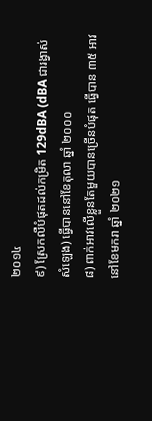២០១៤
៩) ស្រែកលឺបំផុតដល់កម្រិត 129dBA (dBA ជារង្វាស់សំឡេង) ធ្វើបាននៅខែតុលា ឆ្នាំ ២០០០
៨) ពាក់អាវលើខ្លួនតែមួយបានច្រើនបំផុត ធ្វើបាន ៣៥ អាវនៅខែមករា ឆ្នាំ ២០២១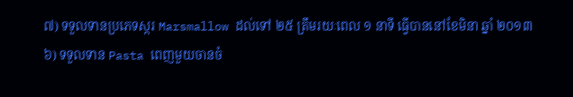៧) ទទួលទានប្រភេទស្ករ Marsmallow ដល់ទៅ ២៥ ត្រឹមរយៈពេល ១ នាទី ធ្វើបាននៅខែមិនា ឆ្នាំ ២០១៣
៦) ទទួលទាន Pasta ពេញមួយចានចំ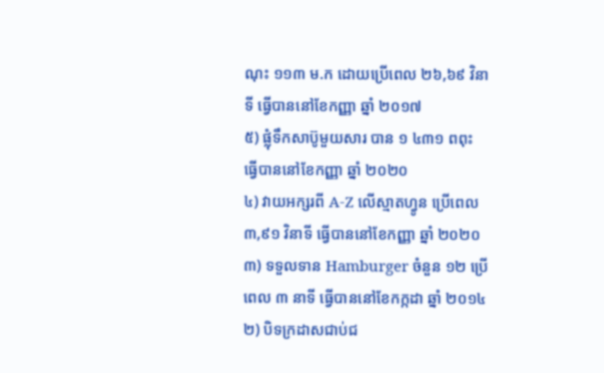ណុះ ១១៣ ម.ក ដោយប្រើពេល ២៦,៦៩ វិនាទី ធ្វើបាននៅខែកញ្ញា ឆ្នាំ ២០១៧
៥) ផ្លុំទឹកសាប៊ូមួយសារ បាន ១ ៤៣១ ពពុះ ធ្វើបាននៅខែកញ្ញា ឆ្នាំ ២០២០
៤) វាយអក្សរពី A-Z លើស្មាតហ្វូន ប្រើពេល ៣,៩១ វិនាទី ធ្វើបាននៅខែកញ្ញា ឆ្នាំ ២០២០
៣) ទទួលទាន Hamburger ចំនួន ១២ ប្រើពេល ៣ នាទី ធ្វើបាននៅខែកក្កដា ឆ្នាំ ២០១៤
២) បិទក្រដាសជាប់ជ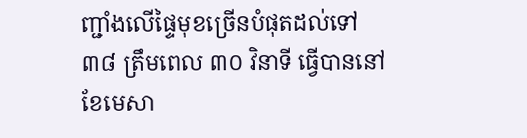ញ្ជាំងលើផ្ទៃមុខច្រើនបំផុតដល់ទៅ ៣៨ ត្រឹមពេល ៣០ វិនាទី ធ្វើបាននៅខែមេសា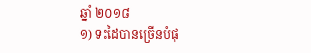ឆ្នាំ ២០១៨
១) ទះដៃបានច្រើនបំផុ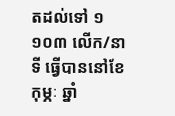តដល់ទៅ ១ ១០៣ លើក/នាទី ធ្វើបាននៅខែកុម្ភៈ ឆ្នាំ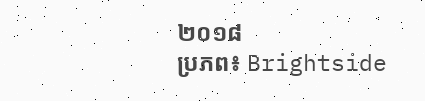២០១៨
ប្រភព៖ Brightside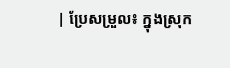| ប្រែសម្រួល៖ ក្នុងស្រុក